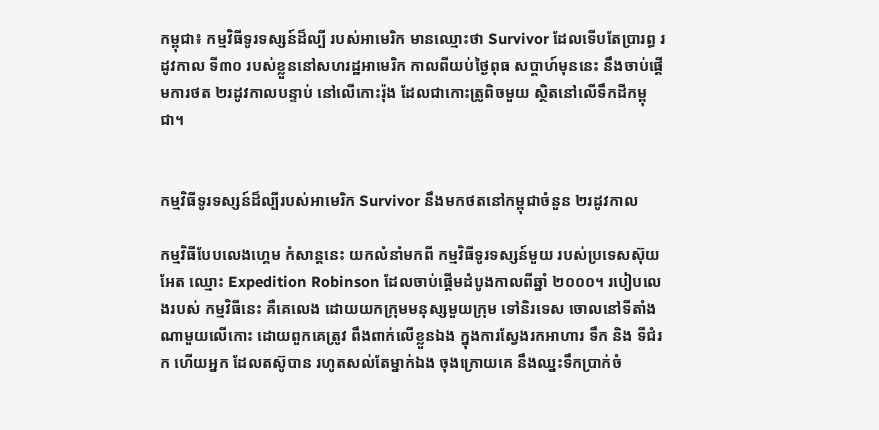កម្ពុជា៖ កម្មវិធីទូរទស្សន៍ដ៏ល្បី របស់អាមេរិក មានឈ្មោះថា Survivor ដែលទើបតែប្រារព្ធ រដូវកាល ទី៣០ របស់ខ្លួននៅសហរដ្ឋអាមេរិក កាលពីយប់ថ្ងៃពុធ សប្តាហ៍មុននេះ នឹងចាប់ផ្តើមការថត ២រដូវកាលបន្ទាប់ នៅលើកោះរ៉ុង ដែលជាកោះត្រូពិចមួយ ស្ថិតនៅលើទឹកដីកម្ពុជា។


កម្មវិធីទូរទស្សន៍ដ៏ល្បីរបស់អាមេរិក Survivor នឹងមកថតនៅកម្ពុជាចំនួន ២រដូវកាល

កម្មវិធីបែបលេងហ្គេម កំសាន្តនេះ យកលំនាំមកពី កម្មវិធីទូរទស្សន៍មួយ របស់ប្រទេសស៊ុយអែត ឈ្មោះ Expedition Robinson ដែលចាប់ផ្តើមដំបូងកាលពីឆ្នាំ ២០០០។ របៀបលេងរបស់ កម្មវិធីនេះ គឺគេលេង ដោយយកក្រុមមនុស្សមួយក្រុម ទៅនិរទេស ចោលនៅទីតាំងណាមួយលើកោះ ដោយពួកគេត្រូវ ពឹងពាក់លើខ្លួនឯង ក្នុងការស្វែងរកអាហារ ទឹក និង ទីជំរក ហើយអ្នក ដែលតស៊ូបាន រហូតសល់តែម្នាក់ឯង ចុងក្រោយគេ នឹងឈ្នះទឹកប្រាក់ចំ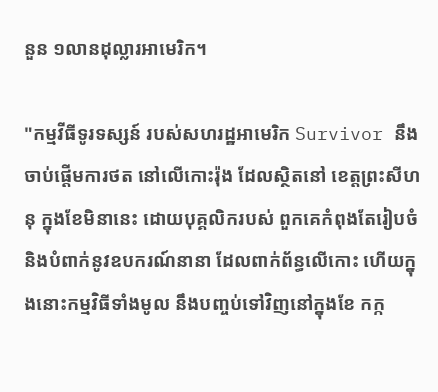នួន ១លានដុល្លារអាមេរិក។

"កម្មវីធីទូរទស្សន៍ របស់សហរដ្ឋអាមេរិក Survivor នឹងចាប់ផ្តើមការថត នៅលើកោះរ៉ុង ដែលស្ថិតនៅ ខេត្តព្រះសីហនុ ក្នុងខែមិនានេះ ដោយបុគ្គលិករបស់ ពួកគេកំពុងតែរៀបចំ និងបំពាក់នូវឧបករណ៍នានា ដែលពាក់ព័ន្ធលើកោះ ហើយក្នុងនោះកម្មវិធីទាំងមូល នឹងបញ្ចប់ទៅវិញនៅក្នុងខែ កក្ក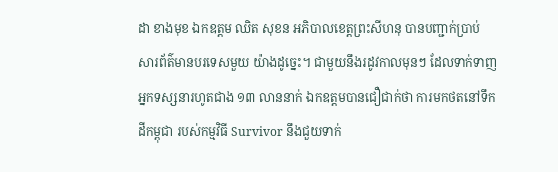ដា ខាងមុខ ឯកឧត្តម ឈិត សុខន អភិបាលខេត្តព្រះសីហនុ បានបញ្ជាក់ប្រាប់ សារព័ត៌មានបរទេសមួយ យ៉ាងដូច្នេះ។ ជាមួយនឹងរដូវកាលមុនៗ ដែលទាក់ទាញ អ្នកទស្សនារហូតជាង ១៣ លាននាក់ ឯកឧត្តមបានជឿជាក់ថា ការមកថតនៅទឹកដីកម្ពុជា របស់កម្មវិធី Survivor នឹងជួយទាក់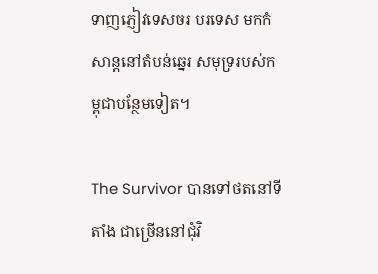ទាញភ្ញៀវទេសចរ បរទេស មកកំសាន្តនៅតំបន់ឆ្នេរ សមុទ្ររបស់កម្ពុជាបន្ថែមទៀត។

The Survivor បានទៅថតនៅទីតាំង ជាច្រើននៅជុំវិ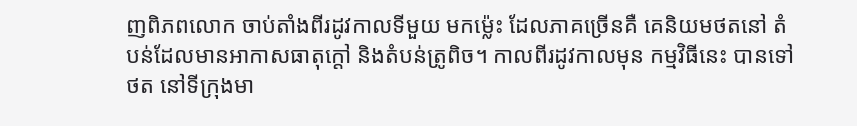ញពិភពលោក ចាប់តាំងពីរដូវកាលទីមួយ មកម្ល៉េះ ដែលភាគច្រើនគឺ គេនិយមថតនៅ តំបន់ដែលមានអាកាសធាតុក្តៅ និងតំបន់ត្រូពិច។ កាលពីរដូវកាលមុន កម្មវិធីនេះ បានទៅថត នៅទីក្រុងមា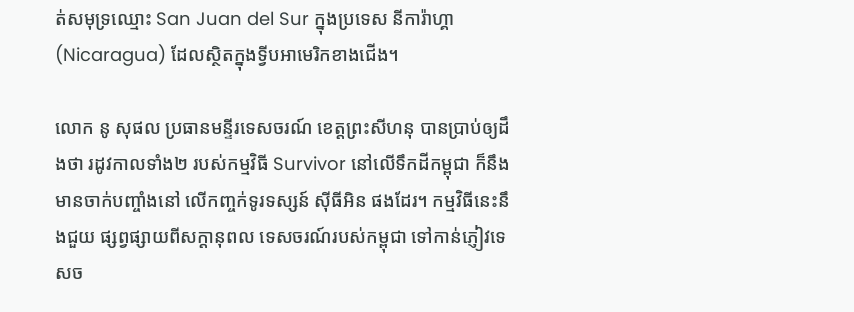ត់សមុទ្រឈ្មោះ San Juan del Sur ក្នុងប្រទេស នីការ៉ាហ្គា (Nicaragua) ដែលស្ថិតក្នុងទី្វបអាមេរិកខាងជើង។

លោក នូ សុផល ប្រធានមន្ទីរទេសចរណ៍ ខេត្តព្រះសីហនុ បានប្រាប់ឲ្យដឹងថា រដូវកាលទាំង២ របស់កម្មវិធី Survivor នៅលើទឹកដីកម្ពុជា ក៏នឹងមានចាក់បញ្ចាំងនៅ លើកញ្ចក់ទូរទស្សន៍ ស៊ីធីអិន ផងដែរ។ កម្មវិធីនេះនឹងជួយ ផ្សព្វផ្សាយពីសក្តានុពល ទេសចរណ៍របស់កម្ពុជា ទៅកាន់ភ្ញៀវទេសច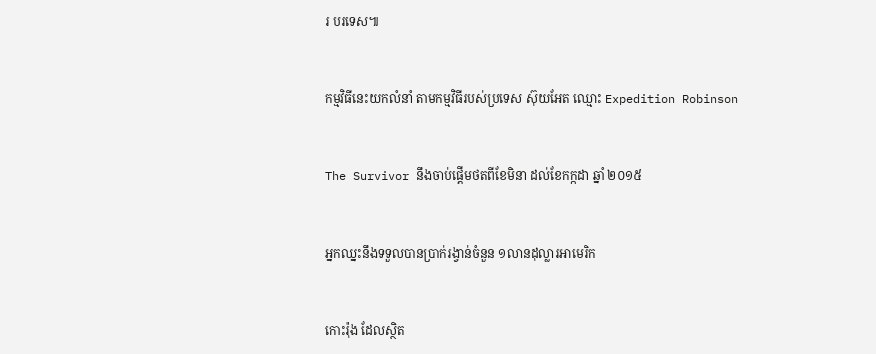រ បរទេស៕


កម្មវិធីនេះយកលំនាំ តាមកម្មវិធីរបស់ប្រទេស ស៊ុយអែត ឈ្មោះ Expedition Robinson


The Survivor នឹងចាប់ផ្តើមថតពីខែមិនា ដល់ខែកក្កដា ឆ្នាំ ២០១៥


អ្នកឈ្នះនឹងទទួលបានប្រាក់រង្វាន់ចំនួន ១លានដុល្លារអាមេរិក


កោះរ៉ុង ដែលស្ថិត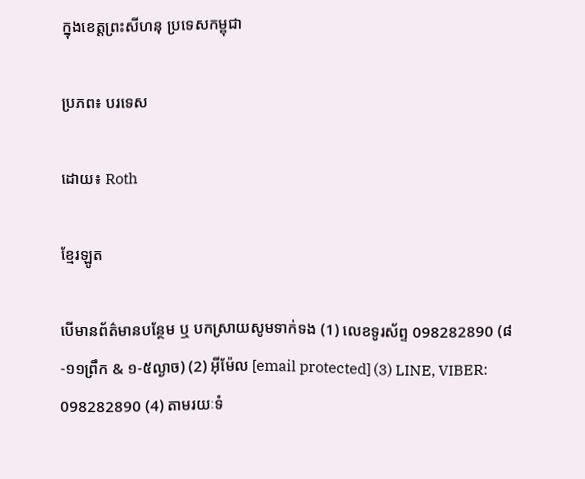ក្នុងខេត្តព្រះសីហនុ ប្រទេសកម្ពុជា

ប្រភព៖ បរទេស

ដោយ៖ Roth

ខ្មែរឡូត

បើមានព័ត៌មានបន្ថែម ឬ បកស្រាយសូមទាក់ទង (1) លេខទូរស័ព្ទ 098282890 (៨-១១ព្រឹក & ១-៥ល្ងាច) (2) អ៊ីម៉ែល [email protected] (3) LINE, VIBER: 098282890 (4) តាមរយៈទំ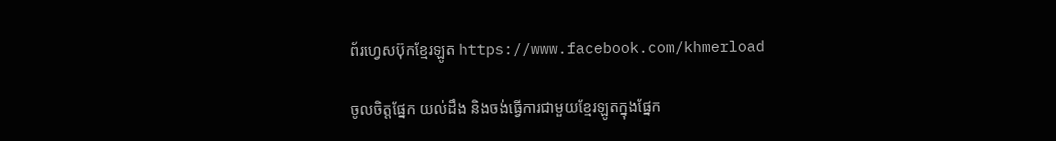ព័រហ្វេសប៊ុកខ្មែរឡូត https://www.facebook.com/khmerload

ចូលចិត្តផ្នែក យល់ដឹង និងចង់ធ្វើការជាមួយខ្មែរឡូតក្នុងផ្នែក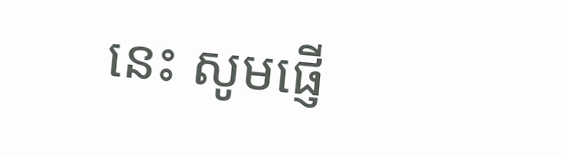នេះ សូមផ្ញើ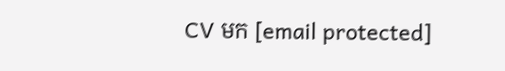CV មក [email protected]